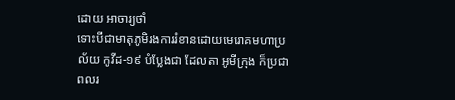ដោយ អាចារ្យថាំ
ទោះបីជាមាតុភូមិរងការរំខានដោយមេរោគមហាប្រល័យ កូវីដ-១៩ បំប្លែងជា ដែលតា អូមីក្រុង ក៏ប្រជាពលរ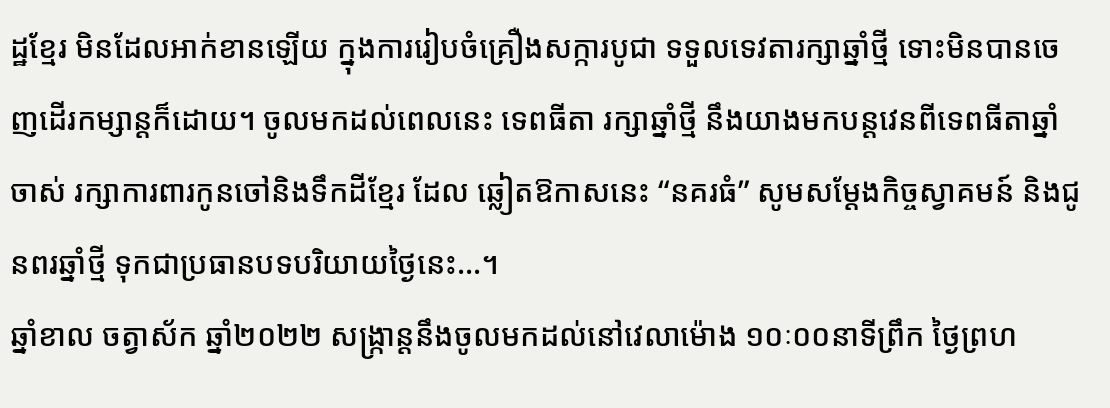ដ្ឋខ្មែរ មិនដែលអាក់ខានឡើយ ក្នុងការរៀបចំគ្រឿងសក្ការបូជា ទទួលទេវតារក្សាឆ្នាំថ្មី ទោះមិនបានចេញដើរកម្សាន្តក៏ដោយ។ ចូលមកដល់ពេលនេះ ទេពធីតា រក្សាឆ្នាំថ្មី នឹងយាងមកបន្តវេនពីទេពធីតាឆ្នាំចាស់ រក្សាការពារកូនចៅនិងទឹកដីខ្មែរ ដែល ឆ្លៀតឱកាសនេះ “នគរធំ” សូមសម្តែងកិច្ចស្វាគមន៍ និងជូនពរឆ្នាំថ្មី ទុកជាប្រធានបទបរិយាយថ្ងៃនេះ…។
ឆ្នាំខាល ចត្វាស័ក ឆ្នាំ២០២២ សង្ក្រាន្តនឹងចូលមកដល់នៅវេលាម៉ោង ១០ៈ០០នាទីព្រឹក ថ្ងៃព្រហ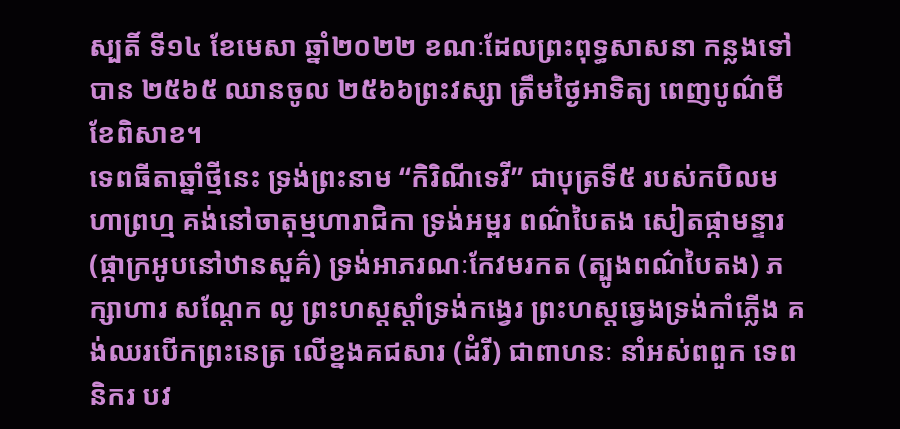ស្បតិ៍ ទី១៤ ខែមេសា ឆ្នាំ២០២២ ខណៈដែលព្រះពុទ្ធសាសនា កន្លងទៅបាន ២៥៦៥ ឈានចូល ២៥៦៦ព្រះវស្សា ត្រឹមថ្ងៃអាទិត្យ ពេញបូណ៌មី ខែពិសាខ។
ទេពធីតាឆ្នាំថ្មីនេះ ទ្រង់ព្រះនាម “កិរិណីទេវី” ជាបុត្រទី៥ របស់កបិលមហាព្រហ្ម គង់នៅចាតុម្មហារាជិកា ទ្រង់អម្ពរ ពណ៌បៃតង សៀតផ្កាមន្ទារ (ផ្កាក្រអូបនៅឋានសួគ៌) ទ្រង់អាភរណៈកែវមរកត (ត្បូងពណ៌បៃតង) ភក្សាហារ សណ្តែក ល្ង ព្រះហស្តស្តាំទ្រង់កង្វេរ ព្រះហស្តឆ្វេងទ្រង់កាំភ្លើង គង់ឈរបើកព្រះនេត្រ លើខ្នងគជសារ (ដំរី) ជាពាហនៈ នាំអស់ពពួក ទេពនិករ បវ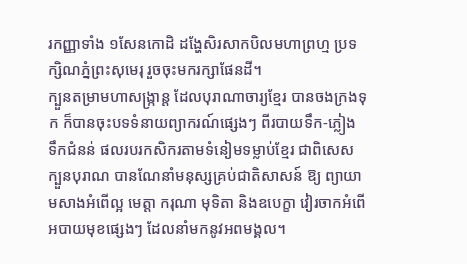រកញ្ញាទាំង ១សែនកោដិ ដង្ហែសិរសាកបិលមហាព្រហ្ម ប្រទក្សិណភ្នំព្រះសុមេរុ រួចចុះមករក្សាផែនដី។
ក្បួនតម្រាមហាសង្ក្រាន្ត ដែលបុរាណាចារ្យខ្មែរ បានចងក្រងទុក ក៏បានចុះបទទំនាយព្យាករណ៍ផ្សេងៗ ពីរបាយទឹក-ភ្លៀង ទឹកជំនន់ ផលរបរកសិករតាមទំនៀមទម្លាប់ខ្មែរ ជាពិសេសក្បួនបុរាណ បានណែនាំមនុស្សគ្រប់ជាតិសាសន៍ ឱ្យ ព្យាយាមសាងអំពើល្អ មេត្តា ករុណា មុទិតា និងឧបេក្ខា វៀរចាកអំពើអបាយមុខផ្សេងៗ ដែលនាំមកនូវអពមង្គល។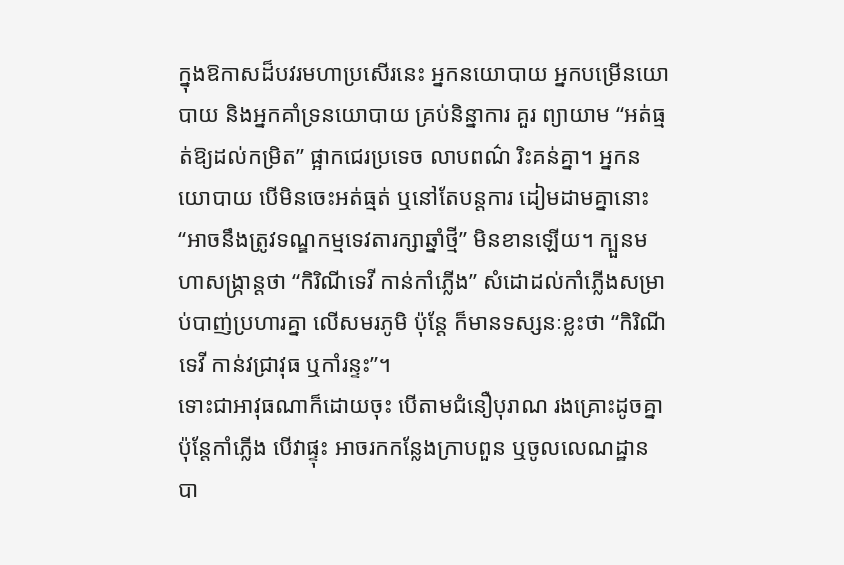ក្នុងឱកាសដ៏បវរមហាប្រសើរនេះ អ្នកនយោបាយ អ្នកបម្រើនយោបាយ និងអ្នកគាំទ្រនយោបាយ គ្រប់និន្នាការ គួរ ព្យាយាម “អត់ធ្មត់ឱ្យដល់កម្រិត” ផ្អាកជេរប្រទេច លាបពណ៌ រិះគន់គ្នា។ អ្នកនយោបាយ បើមិនចេះអត់ធ្មត់ ឬនៅតែបន្តការ ដៀមដាមគ្នានោះ “អាចនឹងត្រូវទណ្ឌកម្មទេវតារក្សាឆ្នាំថ្មី” មិនខានឡើយ។ ក្បួនមហាសង្ក្រាន្តថា “កិរិណីទេវី កាន់កាំភ្លើង” សំដោដល់កាំភ្លើងសម្រាប់បាញ់ប្រហារគ្នា លើសមរភូមិ ប៉ុន្តែ ក៏មានទស្សនៈខ្លះថា “កិរិណីទេវី កាន់វជ្រាវុធ ឬកាំរន្ទះ”។
ទោះជាអាវុធណាក៏ដោយចុះ បើតាមជំនឿបុរាណ រងគ្រោះដូចគ្នា ប៉ុន្តែកាំភ្លើង បើវាផ្ទុះ អាចរកកន្លែងក្រាបពួន ឬចូលលេណដ្ឋាន បា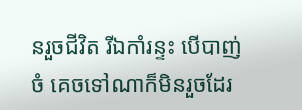នរួចជីវិត រីឯកាំរន្ទះ បើបាញ់ចំ គេចទៅណាក៏មិនរួចដែរ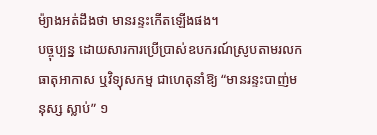ម៉្យាងអត់ដឹងថា មានរន្ទះកើតឡើងផង។
បច្ចុប្បន្ន ដោយសារការប្រើប្រាស់ឧបករណ៍ស្រូបតាមរលកធាតុអាកាស ឬវិទ្យុសកម្ម ជាហេតុនាំឱ្យ “មានរន្ទះបាញ់មនុស្ស ស្លាប់” ១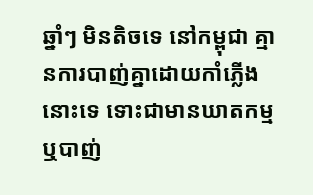ឆ្នាំៗ មិនតិចទេ នៅកម្ពុជា គ្មានការបាញ់គ្នាដោយកាំភ្លើងនោះទេ ទោះជាមានឃាតកម្ម ឬបាញ់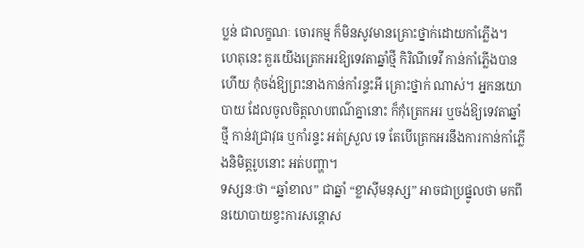ប្លន់ ជាលក្ខណៈ ចោរកម្ម ក៏មិនសូវមានគ្រោះថ្នាក់ដោយកាំភ្លើង។
ហេតុនេះ គួរយើងត្រេកអរឱ្យទេវតាឆ្នាំថ្មី កិរិណីទេវី កាន់កាំភ្លើងបានហើយ កុំចង់ឱ្យព្រះនាងកាន់កាំរន្ទះអី គ្រោះថ្នាក់ ណាស់។ អ្នកនយោបាយ ដែលចូលចិត្តលាបពណ៌គ្នានោះ ក៏កុំត្រេកអរ ឬចង់ឱ្យទេវតាឆ្នាំថ្មី កាន់វជ្រាវុធ ឬកាំរន្ទះ អត់ស្រួល ទេ តែបើត្រេកអរនឹងការកាន់កាំភ្លើងនិមិត្តរូបនោះ អត់បញ្ហា។
ទស្សនៈថា “ឆ្នាំខាល” ជាឆ្នាំ “ខ្លាស៊ីមនុស្ស” អាចជាប្រផ្នូលថា មកពីនយោបាយខ្វះការសន្តោស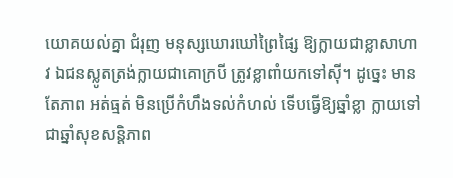យោគយល់គ្នា ជំរុញ មនុស្សឃោរឃៅព្រៃផ្សៃ ឱ្យក្លាយជាខ្លាសាហាវ ឯជនស្លូតត្រង់ក្លាយជាគោក្របី ត្រូវខ្លាពាំយកទៅស៊ី។ ដូច្នេះ មានតែភាព អត់ធ្មត់ មិនប្រើកំហឹងទល់កំហល់ ទើបធ្វើឱ្យឆ្នាំខ្លា ក្លាយទៅជាឆ្នាំសុខសន្តិភាព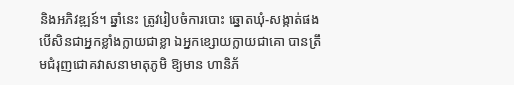និងអភិវឌ្ឍន៍។ ឆ្នាំនេះ ត្រូវរៀបចំការបោះ ឆ្នោតឃុំ-សង្កាត់ផង បើសិនជាអ្នកខ្លាំងក្លាយជាខ្លា ឯអ្នកខ្សោយក្លាយជាគោ បានត្រឹមជំរុញជោគវាសនាមាតុភូមិ ឱ្យមាន ហានិភ័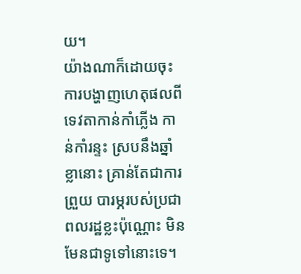យ។
យ៉ាងណាក៏ដោយចុះ ការបង្ហាញហេតុផលពីទេវតាកាន់កាំភ្លើង កាន់កាំរន្ទះ ស្របនឹងឆ្នាំខ្លានោះ គ្រាន់តែជាការព្រួយ បារម្ភរបស់ប្រជាពលរដ្ឋខ្លះប៉ុណ្ណោះ មិនមែនជាទូទៅនោះទេ។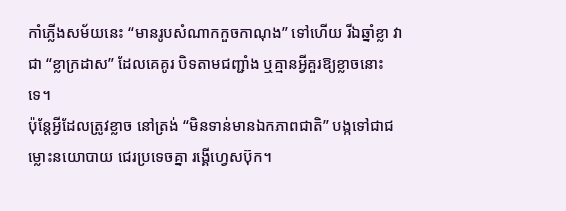កាំភ្លើងសម័យនេះ “មានរូបសំណាកកួចកាណុង” ទៅហើយ រីឯឆ្នាំខ្លា វាជា “ខ្លាក្រដាស” ដែលគេគូរ បិទតាមជញ្ជាំង ឬគ្មានអ្វីគួរឱ្យខ្លាចនោះទេ។
ប៉ុន្តែអ្វីដែលត្រូវខ្លាច នៅត្រង់ “មិនទាន់មានឯកភាពជាតិ” បង្កទៅជាជម្លោះនយោបាយ ជេរប្រទេចគ្នា រង្គើហ្វេសប៊ុក។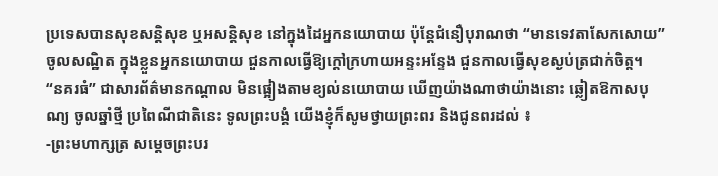ប្រទេសបានសុខសន្តិសុខ ឬអសន្តិសុខ នៅក្នុងដៃអ្នកនយោបាយ ប៉ុន្តែជំនឿបុរាណថា “មានទេវតាសែកសោយ” ចូលសណ្ឋិត ក្នុងខ្លួនអ្នកនយោបាយ ជួនកាលធ្វើឱ្យក្តៅក្រហាយអន្ទះអន្ទែង ជួនកាលធ្វើសុខស្ងប់ត្រជាក់ចិត្ត។
“នគរធំ” ជាសារព័ត៌មានកណ្តាល មិនផ្អៀងតាមខ្យល់នយោបាយ ឃើញយ៉ាងណាថាយ៉ាងនោះ ឆ្លៀតឱកាសបុណ្យ ចូលឆ្នាំថ្មី ប្រពៃណីជាតិនេះ ទូលព្រះបង្គំ យើងខ្ញុំក៏សូមថ្វាយព្រះពរ និងជូនពរដល់ ៖
-ព្រះមហាក្សត្រ សម្តេចព្រះបរ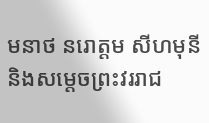មនាថ នរោត្តម សីហមុនី និងសម្តេចព្រះវររាជ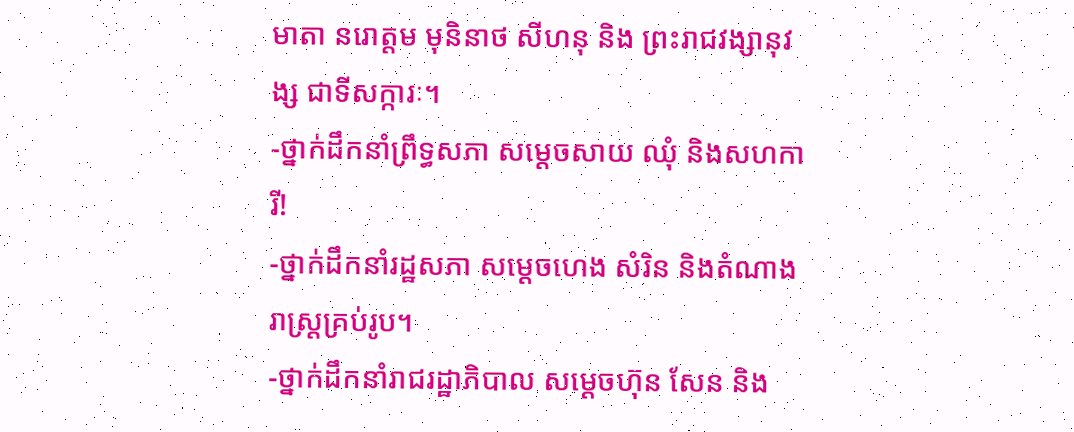មាតា នរោត្តម មុនិនាថ សីហនុ និង ព្រះរាជវង្សានុវង្ស ជាទីសក្ការៈ។
-ថ្នាក់ដឹកនាំព្រឹទ្ធសភា សម្តេចសាយ ឈុំ និងសហការី!
-ថ្នាក់ដឹកនាំរដ្ឋសភា សម្តេចហេង សំរិន និងតំណាងរាស្ត្រគ្រប់រូប។
-ថ្នាក់ដឹកនាំរាជរដ្ឋាភិបាល សម្តេចហ៊ុន សែន និង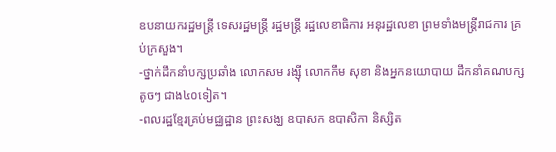ឧបនាយករដ្ឋមន្ត្រី ទេសរដ្ឋមន្ត្រី រដ្ឋមន្ត្រី រដ្ឋលេខាធិការ អនុរដ្ឋលេខា ព្រមទាំងមន្ត្រីរាជការ គ្រប់ក្រសួង។
-ថ្នាក់ដឹកនាំបក្សប្រឆាំង លោកសម រង្ស៊ី លោកកឹម សុខា និងអ្នកនយោបាយ ដឹកនាំគណបក្សតូចៗ ជាង៤០ទៀត។
-ពលរដ្ឋខ្មែរគ្រប់មជ្ឈដ្ឋាន ព្រះសង្ឃ ឧបាសក ឧបាសិកា និស្សិត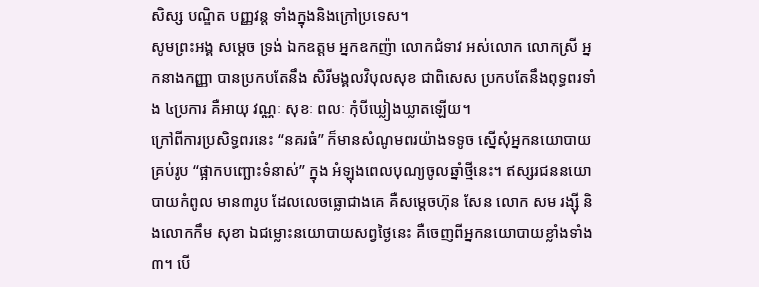សិស្ស បណ្ឌិត បញ្ញវន្ត ទាំងក្នុងនិងក្រៅប្រទេស។
សូមព្រះអង្គ សម្តេច ទ្រង់ ឯកឧត្តម អ្នកឧកញ៉ា លោកជំទាវ អស់លោក លោកស្រី អ្នកនាងកញ្ញា បានប្រកបតែនឹង សិរីមង្គលវិបុលសុខ ជាពិសេស ប្រកបតែនឹងពុទ្ធពរទាំង ៤ប្រការ គឺអាយុ វណ្ណៈ សុខៈ ពលៈ កុំបីឃ្លៀងឃ្លាតឡើយ។
ក្រៅពីការប្រសិទ្ធពរនេះ “នគរធំ” ក៏មានសំណូមពរយ៉ាងទទូច ស្នើសុំអ្នកនយោបាយគ្រប់រូប “ផ្អាកបញ្ឆោះទំនាស់” ក្នុង អំឡុងពេលបុណ្យចូលឆ្នាំថ្មីនេះ។ ឥស្សរជននយោបាយកំពូល មាន៣រូប ដែលលេចធ្លោជាងគេ គឺសម្តេចហ៊ុន សែន លោក សម រង្ស៊ី និងលោកកឹម សុខា ឯជម្លោះនយោបាយសព្វថ្ងៃនេះ គឺចេញពីអ្នកនយោបាយខ្លាំងទាំង៣។ បើ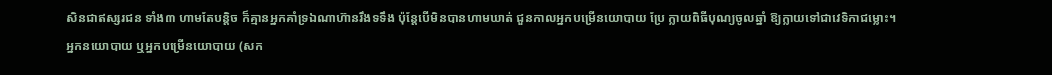សិនជាឥស្សរជន ទាំង៣ ហាមតែបន្តិច ក៏គ្មានអ្នកគាំទ្រឯណាហ៊ានរឹងទទឹង ប៉ុន្តែបើមិនបានហាមឃាត់ ជួនកាលអ្នកបម្រើនយោបាយ ប្រែ ក្លាយពិធីបុណ្យចូលឆ្នាំ ឱ្យក្លាយទៅជាវេទិកាជម្លោះ។
អ្នកនយោបាយ ឬអ្នកបម្រើនយោបាយ (សក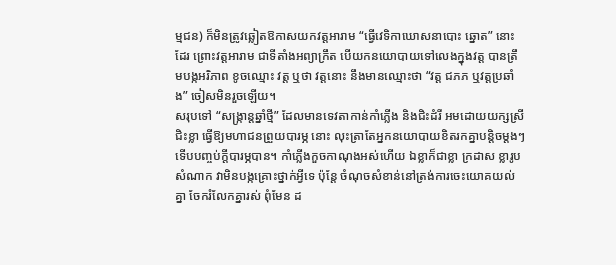ម្មជន) ក៏មិនត្រូវឆ្លៀតឱកាសយកវត្តអារាម “ធ្វើវេទិកាឃោសនាបោះ ឆ្នោត” នោះដែរ ព្រោះវត្តអារាម ជាទីតាំងអព្យាក្រឹត បើយកនយោបាយទៅលេងក្នុងវត្ត បានត្រឹមបង្កអរិភាព ខូចឈ្មោះ វត្ត ឬថា វត្តនោះ នឹងមានឈ្មោះថា “វត្ត ជភភ ឬវត្តប្រឆាំង” ចៀសមិនរួចឡើយ។
សរុបទៅ “សង្ក្រាន្តឆ្នាំថ្មី” ដែលមានទេវតាកាន់កាំភ្លើង និងជិះដំរី អមដោយយក្សស្រីជិះខ្លា ធ្វើឱ្យមហាជនព្រួយបារម្ភ នោះ លុះត្រាតែអ្នកនយោបាយខិតរកគ្នាបន្តិចម្តងៗ ទើបបញ្ចប់ក្តីបារម្ភបាន។ កាំភ្លើងកួចកាណុងអស់ហើយ ឯខ្លាក៏ជាខ្លា ក្រដាស ខ្លារូបសំណាក វាមិនបង្កគ្រោះថ្នាក់អ្វីទេ ប៉ុន្តែ ចំណុចសំខាន់នៅត្រង់ការចេះយោគយល់គ្នា ចែករំលែកគ្នារស់ ពុំមែន ដ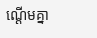ណ្តើមគ្នា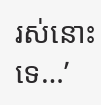រស់នោះទេ…’